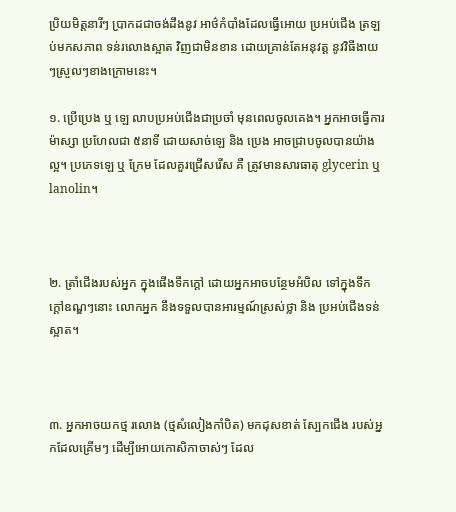ប្រិយមិត្តនារីៗ ប្រាកដជាចង់ដឹងនូវ អាថ៌កំបាំងដែលធ្វើអោយ ប្រអប់ជើង ត្រឡប់មកសភាព ទន់រលោងស្អាត វិញជាមិនខាន ដោយគ្រាន់តែអនុវត្ត នូវវិធីងាយៗស្រួលៗខាងក្រោមនេះ។

១. ប្រើប្រេង ឬ ឡេ លាបប្រអប់ជើងជាប្រចាំ មុនពេលចូលគេង។ អ្នកអាចធ្វើការម៉ាស្សា ប្រហែលជា ៥នាទី ដោយសាច់ឡេ និង ប្រេង អាចជ្រាបចូលបានយ៉ាងល្អ។ ប្រភេទឡេ ឬ ក្រែម ដែលគួរជ្រើសរើស គឺ ត្រូវមានសារធាតុ glycerin ឬ lanolin។



២. ត្រាំជើងរបស់អ្នក ក្នុងផើងទឹកក្ដៅ ដោយអ្នកអាចបន្ថែមអំបិល ទៅក្នុងទឹកក្ដៅឧណ្ឌៗនោះ លោកអ្នក នឹងទទួលបានអារម្មណ៍ស្រស់ថ្លា និង ប្រអប់ជើងទន់ស្អាត។



៣. អ្នកអាចយកថ្ម រលោង (ថ្មសំលៀងកាំបិត) មកដុសខាត់ ស្បែកជើង របស់អ្នកដែលគ្រើមៗ ដើម្បីអោយកោសិកាចាស់ៗ ដែល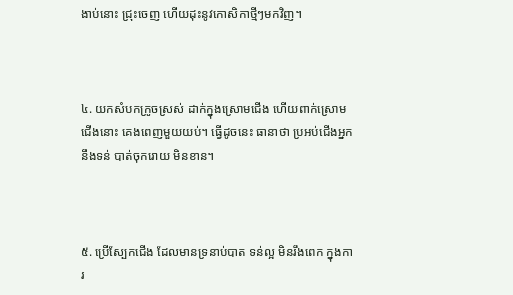ងាប់នោះ ជ្រុះចេញ ហើយដុះនូវកោសិកាថ្មីៗមកវិញ។



៤. យកសំបកក្រូចស្រស់ ដាក់ក្នុងស្រោមជើង ហើយពាក់ស្រោមជើងនោះ គេងពេញមួយយប់។ ធ្វើដូចនេះ ធានាថា ប្រអប់ជើងអ្នក នឹងទន់ បាត់ចុករោយ មិនខាន។



៥. ប្រើស្បែកជើង ដែលមានទ្រនាប់បាត ទន់ល្អ មិនរឹងពេក ក្នុងការ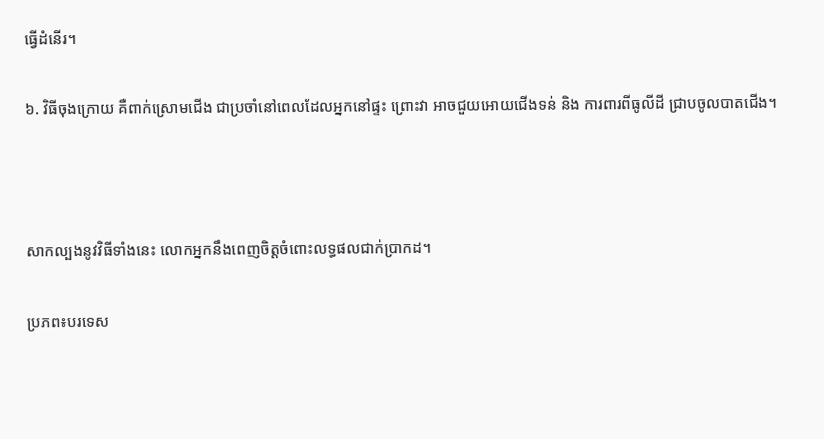ធ្វើដំនើរ។

៦. វិធីចុងក្រោយ គឺពាក់ស្រោមជើង ជាប្រចាំនៅពេលដែលអ្នកនៅផ្ទះ ព្រោះវា អាចជួយអោយជើងទន់ និង ការពារពីធូលីដី ជ្រាបចូលបាតជើង។



សាកល្បងនូវវិធីទាំងនេះ លោកអ្នកនឹងពេញចិត្តចំពោះលទ្ធផលជាក់ប្រាកដ។

ប្រភព៖បរទេស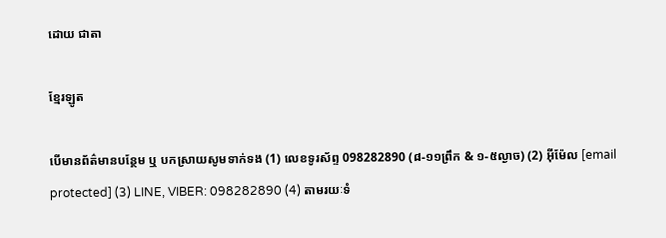ដោយ ជាតា

ខ្មែរឡូត

បើមានព័ត៌មានបន្ថែម ឬ បកស្រាយសូមទាក់ទង (1) លេខទូរស័ព្ទ 098282890 (៨-១១ព្រឹក & ១-៥ល្ងាច) (2) អ៊ីម៉ែល [email protected] (3) LINE, VIBER: 098282890 (4) តាមរយៈទំ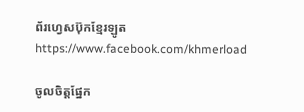ព័រហ្វេសប៊ុកខ្មែរឡូត https://www.facebook.com/khmerload

ចូលចិត្តផ្នែក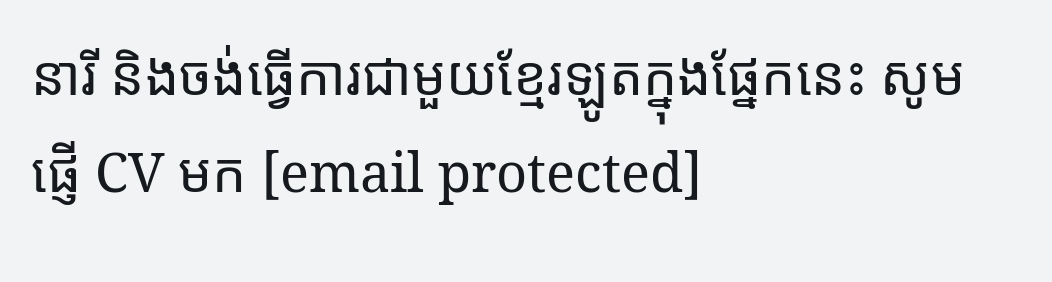នារី និងចង់ធ្វើការជាមួយខ្មែរឡូតក្នុងផ្នែកនេះ សូមផ្ញើ CV មក [email protected]